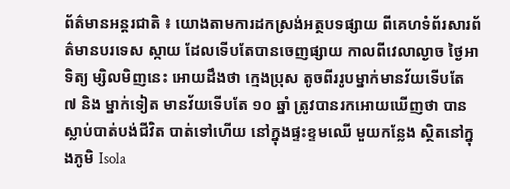ព័ត៌មានអន្តរជាតិ ៖ យោងតាមការដកស្រង់អត្ថបទផ្សាយ ពីគេហទំព័រសារព័ត៌មានបរទេស ស្កាយ ដែលទើបតែបានចេញផ្សាយ កាលពីវេលាល្ងាច ថ្ងៃអាទិត្យ ម្សិលមិញនេះ អោយដឹងថា ក្មេងប្រុស តូចពីររូបម្នាក់មានវ័យទើបតែ ៧ និង ម្នាក់ទៀត មានវ័យទើបតែ ១០ ឆ្នាំ ត្រូវបានរកអោយឃើញថា បានស្លាប់បាត់បង់ជីវិត បាត់ទៅហើយ នៅក្នុងផ្ទះខ្ទមឈើ មួយកន្លែង ស្ថិតនៅក្នុងភូមិ Isola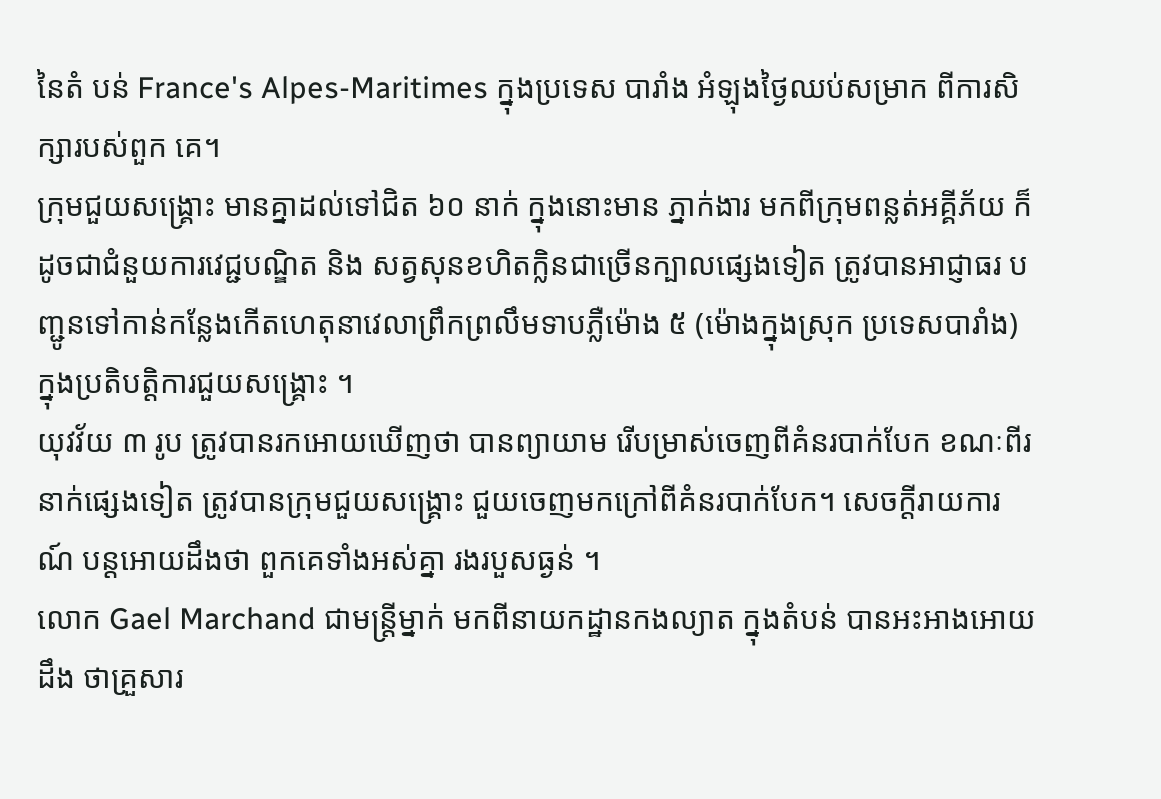នៃតំ បន់ France's Alpes-Maritimes ក្នុងប្រទេស បារាំង អំឡុងថ្ងៃឈប់សម្រាក ពីការសិក្សារបស់ពួក គេ។
ក្រុមជួយសង្គ្រោះ មានគ្នាដល់ទៅជិត ៦០ នាក់ ក្នុងនោះមាន ភ្នាក់ងារ មកពីក្រុមពន្លត់អគ្គីភ័យ ក៏ ដូចជាជំនួយការវេជ្ជបណ្ឌិត និង សត្វសុនខហិតក្លិនជាច្រើនក្បាលផ្សេងទៀត ត្រូវបានអាជ្ញាធរ បញ្ជូនទៅកាន់កន្លែងកើតហេតុនាវេលាព្រឹកព្រលឹមទាបភ្លឺម៉ោង ៥ (ម៉ោងក្នុងស្រុក ប្រទេសបារាំង) ក្នុងប្រតិបត្តិការជួយសង្គ្រោះ ។
យុវវ័យ ៣ រូប ត្រូវបានរកអោយឃើញថា បានព្យាយាម រើបម្រាស់ចេញពីគំនរបាក់បែក ខណៈពីរ នាក់ផ្សេងទៀត ត្រូវបានក្រុមជួយសង្គ្រោះ ជួយចេញមកក្រៅពីគំនរបាក់បែក។ សេចក្តីរាយការណ៍ បន្តអោយដឹងថា ពួកគេទាំងអស់គ្នា រងរបួសធ្ងន់ ។
លោក Gael Marchand ជាមន្រ្តីម្នាក់ មកពីនាយកដ្ឋានកងល្យាត ក្នុងតំបន់ បានអះអាងអោយដឹង ថាគួ្រសារ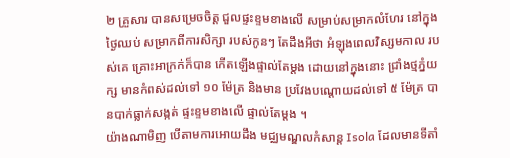២ គ្រួសារ បានសម្រេចចិត្ត ជួលផ្ទះខ្ទមខាងលើ សម្រាប់សម្រាកលំហែរ នៅក្នុងថ្ងៃឈប់ សម្រាកពីការសិក្សា របស់កូនៗ តែដឹងអីថា អំឡុងពេលវិស្សមកាល របស់គេ គ្រោះអាក្រក់ក៏បាន កើតឡើងផ្ទាល់តែម្តង ដោយនៅក្នុងនោះ ជ្រាំងថ្មភ្នំយក្ស មានកំពស់ដល់ទៅ ១០ ម៉ែត្រ និងមាន ប្រវែងបណ្តោយដល់ទៅ ៥ ម៉ែត្រ បានបាក់ធ្លាក់សង្កត់ ផ្ទះខ្ទមខាងលើ ផ្ទាល់តែម្តង ។
យ៉ាងណាមិញ បើតាមការអោយដឹង មជ្ឈមណ្ឌលកំសាន្ត Isola ដែលមានទីតាំ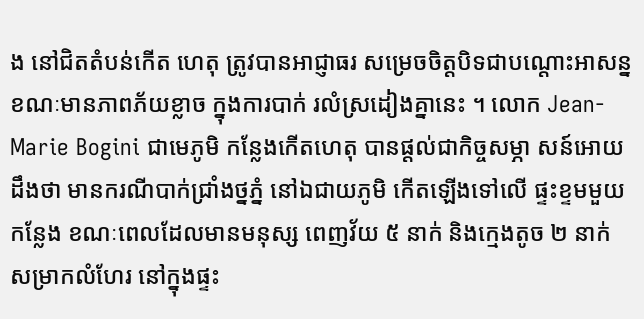ង នៅជិតតំបន់កើត ហេតុ ត្រូវបានអាជ្ញាធរ សម្រេចចិត្តបិទជាបណ្តោះអាសន្ន ខណៈមានភាពភ័យខ្លាច ក្នុងការបាក់ រលំស្រដៀងគ្នានេះ ។ លោក Jean-Marie Bogini ជាមេភូមិ កន្លែងកើតហេតុ បានផ្តល់ជាកិច្ចសម្ភា សន៍អោយដឹងថា មានករណីបាក់ជ្រាំងថ្នភ្នំ នៅឯជាយភូមិ កើតឡើងទៅលើ ផ្ទះខ្ទមមួយកន្លែង ខណៈពេលដែលមានមនុស្ស ពេញវ័យ ៥ នាក់ និងក្មេងតូច ២ នាក់ សម្រាកលំហែរ នៅក្នុងផ្ទះ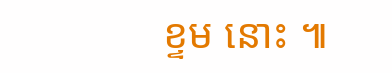ខ្ទម នោះ ៕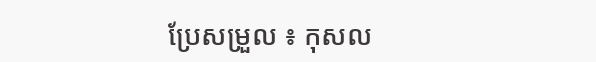ប្រែសម្រួល ៖ កុសល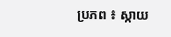ប្រភព ៖ ស្កាយ